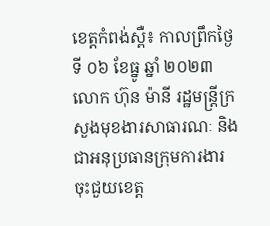ខេត្តកំពង់ស្ពឺ៖ កាលព្រឹកថ្ងៃទី ០៦ ខែធ្នូ ឆ្នាំ ២០២៣ លោក ហ៊ុន ម៉ានី រដ្ឋមន្រ្តីក្រសួងមុខងារសាធារណៈ និងជាអនុប្រធានក្រុមការងារចុះជួយខេត្ត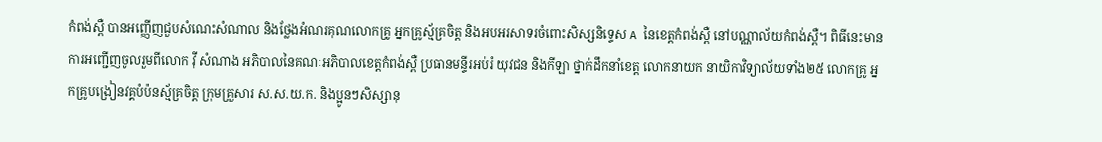កំពង់ស្ពឺ បានអញ្ញើញជួបសំណេះសំណាល និងថ្លែងអំណរគុណលោកគ្រូ អ្នកគ្រូស្ម័គ្រចិត្ត និងអបអរសាទរចំពោះសិស្សនិទ្ទេស A នៃខេត្តកំពង់ស្ពឺ នៅបណ្ណាល័យកំពង់ស្ពឺ។ ពិធីនេះមានការអញ្ជើញចូលរួមពីលោក វុី សំណាង អភិបាលនៃគណៈអភិបាលខេត្តកំពង់ស្ពឺ ប្រធានមន្ទីរអប់រំ យុវជន និងកីឡា ថ្នាក់ដឹកនាំខេត្ត លោកនាយក នាយិកាវិទ្យាល័យទាំង២៥ លោកគ្រូ អ្នកគ្រូបង្រៀនវគ្គបំប៉នស្ម័គ្រចិត្ត ក្រុមគ្រួសារ ស.ស.យ.ក. និងប្អូនៗសិស្សានុ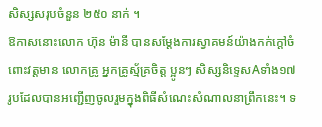សិស្សសរុបចំនួន ២៥០ នាក់ ។
ឱកាសនោះលោក ហ៊ុន ម៉ានី បានសម្តែងការស្វាគមន៍យ៉ាងកក់ក្តៅចំពោះវត្តមាន លោកគ្រូ អ្នកគ្រូស័្មគ្រចិត្ត ប្អូនៗ សិស្សនិទ្ទេសAទាំង១៧រូបដែលបានអញ្ជើញចូលរួមក្នុងពិធីសំណេះសំណាលនាព្រឹកនេះ។ ទ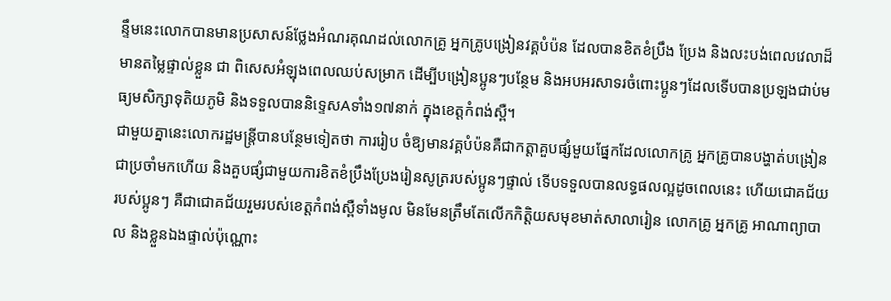ន្ទឹមនេះលោកបានមានប្រសាសន៍ថ្លែងអំណរគុណដល់លោកគ្រូ អ្នកគ្រូបង្រៀនវគ្គបំប៉ន ដែលបានខិតខំប្រឹង ប្រែង និងលះបង់ពេលវេលាដ៏មានតម្លៃផ្ទាល់ខ្លួន ជា ពិសេសអំឡុងពេលឈប់សម្រាក ដើម្បីបង្រៀនប្អូនៗបន្ថែម និងអបអរសាទរចំពោះប្អូនៗដែលទើបបានប្រឡងជាប់មធ្យមសិក្សាទុតិយភូមិ និងទទួលបាននិទ្ទេសAទាំង១៧នាក់ ក្នុងខេត្តកំពង់ស្ពឺ។
ជាមួយគ្នានេះលោករដ្ឋមន្ត្រីបានបន្ថែមទៀតថា ការរៀប ចំឱ្យមានវគ្គបំប៉នគឺជាកត្តាគួបផ្សំមួយផ្នែកដែលលោកគ្រូ អ្នកគ្រូបានបង្ហាត់បង្រៀនជាប្រចាំមកហើយ និងគួបផ្សំជាមួយការខិតខំប្រឹងប្រែងរៀនសូត្ររបស់ប្អូនៗផ្ទាល់ ទើបទទួលបានលទ្ធផលល្អដូចពេលនេះ ហើយជោគជ័យរបស់ប្អូនៗ គឺជាជោគជ័យរួមរបស់ខេត្តកំពង់ស្ពឺទាំងមូល មិនមែនត្រឹមតែលើកកិត្តិយសមុខមាត់សាលារៀន លោកគ្រូ អ្នកគ្រូ អាណាព្យាបាល និងខ្លួនឯងផ្ទាល់ប៉ុណ្ណោះ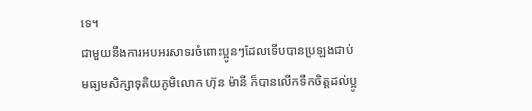ទេ។
ជាមួយនឹងការអបអរសាទរចំពោះប្អូនៗដែលទើបបានប្រឡងជាប់មធ្យមសិក្សាទុតិយភូមិលោក ហ៊ុន ម៉ានី ក៏បានលើកទឹកចិត្តដល់ប្អូ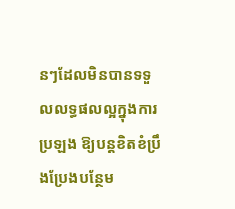នៗដែលមិនបានទទួលលទ្ធផលល្អក្នុងការប្រឡង ឱ្យបន្តខិតខំប្រឹងប្រែងបន្ថែម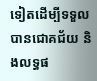ទៀតដើម្បីទទួលបានជោគជ័យ និងលទ្ធផ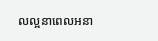លល្អនាពេលអនា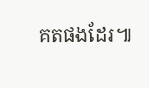គតផងដែរ៕